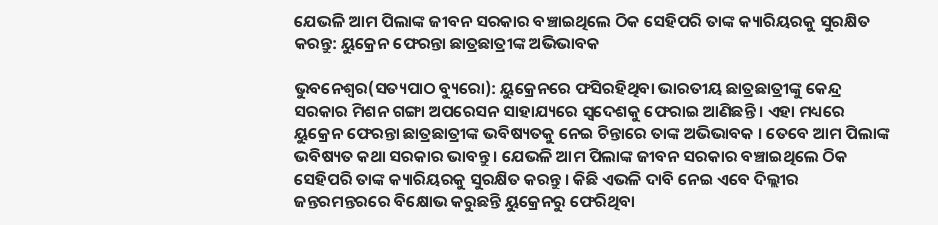ଯେଭଳି ଆମ ପିଲାଙ୍କ ଜୀବନ ସରକାର ବଞ୍ଚାଇଥିଲେ ଠିକ ସେହିପରି ତାଙ୍କ କ୍ୟାରିୟରକୁ ସୁରକ୍ଷିତ କରନ୍ତୁ: ୟୁକ୍ରେନ ଫେରନ୍ତା ଛାତ୍ରଛାତ୍ରୀଙ୍କ ଅଭିଭାବକ

ଭୁବନେଶ୍ୱର(ସତ୍ୟପାଠ ବ୍ୟୁରୋ): ୟୁକ୍ରେନରେ ଫସିରହିଥିବା ଭାରତୀୟ ଛାତ୍ରଛାତ୍ରୀଙ୍କୁ କେନ୍ଦ୍ର ସରକାର ମିଶନ ଗଙ୍ଗା ଅପରେସନ ସାହାଯ୍ୟରେ ସ୍ୱଦେଶକୁ ଫେରାଇ ଆଣିଛନ୍ତି । ଏହା ମଧ୍ୟରେ ୟୁକ୍ରେନ ଫେରନ୍ତା ଛାତ୍ରଛାତ୍ରୀଙ୍କ ଭବିଷ୍ୟତକୁ ନେଇ ଚିନ୍ତାରେ ତାଙ୍କ ଅଭିଭାବକ । ତେବେ ଆମ ପିଲାଙ୍କ ଭବିଷ୍ୟତ କଥା ସରକାର ଭାବନ୍ତୁ । ଯେଭଳି ଆମ ପିଲାଙ୍କ ଜୀବନ ସରକାର ବଞ୍ଚାଇଥିଲେ ଠିକ ସେହିପରି ତାଙ୍କ କ୍ୟାରିୟରକୁ ସୁରକ୍ଷିତ କରନ୍ତୁ । କିଛି ଏଭଳି ଦାବି ନେଇ ଏବେ ଦିଲ୍ଲୀର ଜନ୍ତରମନ୍ତରରେ ବିକ୍ଷୋଭ କରୁଛନ୍ତି ୟୁକ୍ରେନରୁ ଫେରିଥିବା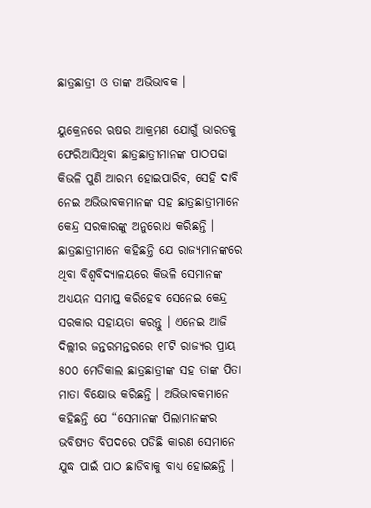ଛାତ୍ରଛାତ୍ରୀ ଓ ତାଙ୍କ ଅଭିଭାବକ ।

ୟୁକ୍ରେନରେ ଋଷର ଆକ୍ରମଣ ଯୋଗୁଁ ଭାରତକୁ ଫେରିଆସିଥିବା ଛାତ୍ରଛାତ୍ରୀମାନଙ୍କ ପାଠପଢା କିଭଳି ପୁଣି ଆରମ୍ଭ ହୋଇପାରିବ, ସେହି ଦାବି ନେଇ ଅଭିଭାବକମାନଙ୍କ ସହ ଛାତ୍ରଛାତ୍ରୀମାନେ କେନ୍ଦ୍ର ସରକାରଙ୍କୁ ଅନୁରୋଧ କରିଛନ୍ତି । ଛାତ୍ରଛାତ୍ରୀମାନେ କହିଛନ୍ତି ଯେ ରାଜ୍ୟମାନଙ୍କରେ ଥିବା ବିଶ୍ୱବିଦ୍ୟାଳୟରେ କିଭଳି ସେମାନଙ୍କ ଅଧ୍ୟୟନ ସମାପ୍ତ କରିହେବ ସେନେଇ କେନ୍ଦ୍ର ସରକାର ସହାୟତା କରନ୍ତୁ । ଏନେଇ ଆଜି ଦିଲ୍ଲୀର ଜନ୍ତରମନ୍ତରରେ ୧୮ଟି ରାଜ୍ୟର ପ୍ରାୟ ୫୦୦ ମେଡିକାଲ ଛାତ୍ରଛାତ୍ରୀଙ୍କ ସହ ତାଙ୍କ ପିତା ମାତା ବିକ୍ଷୋଭ କରିଛନ୍ତି । ଅଭିଭାବକମାନେ କହିଛନ୍ତି ଯେ “ସେମାନଙ୍କ ପିଲାମାନଙ୍କର ଭବିଷ୍ୟତ ବିପଦରେ ପଡିଛି କାରଣ ସେମାନେ ଯୁଦ୍ଧ ପାଇଁ ପାଠ ଛାଡିବାକୁ ବାଧ୍ୟ ହୋଇଛନ୍ତି ।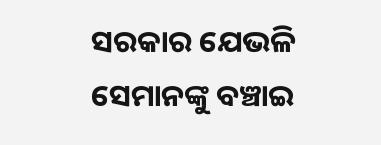ସରକାର ଯେଭଳି ସେମାନଙ୍କୁ ବଞ୍ଚାଇ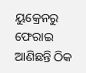ୟୁକ୍ରେନରୁ ଫେରାଇ ଆଣିଛନ୍ତି ଠିକ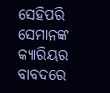ସେହିପରି ସେମାନଙ୍କ କ୍ୟାରିୟର ବାବଦରେ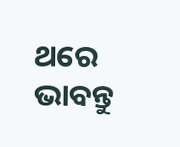ଥରେ ଭାବନ୍ତୁ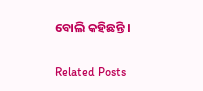ବୋଲି କହିଛନ୍ତି ।

Related Posts